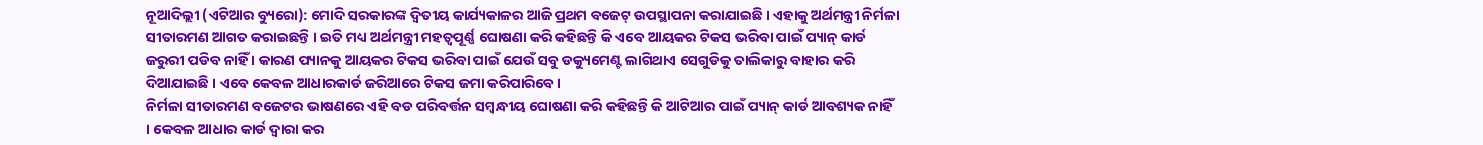ନୂଆଦିଲ୍ଲୀ (ଏଟିଆର ବ୍ୟୁରୋ): ମୋଦି ସରକାରଙ୍କ ଦ୍ୱିତୀୟ କାର୍ଯ୍ୟକାଳର ଆଜି ପ୍ରଥମ ବଜେଟ୍ ଉପସ୍ଥାପନା କରାଯାଇଛି । ଏହାକୁ ଅର୍ଥମନ୍ତ୍ରୀ ନିର୍ମଳା ସୀତାରମଣ ଆଗତ କରାଇଛନ୍ତି । ଇତି ମଧ୍ୟ ଅର୍ଥମନ୍ତ୍ରୀ ମହତ୍ୱପୂର୍ଣ୍ଣ ଘୋଷଣା କରି କହିଛନ୍ତି କି ଏବେ ଆୟକର ଟିକସ ଭରିବା ପାଇଁ ପ୍ୟାନ୍ କାର୍ଡ ଜରୁରୀ ପଡିବ ନାହିଁ । କାରଣ ପ୍ୟାନକୁ ଆୟକର ଟିକସ ଭରିବା ପାଇଁ ଯେଉଁ ସବୁ ଡକ୍ୟୁମେଣ୍ଟ ଲାଗିଥାଏ ସେଗୁଡିକୁ ତାଲିକାରୁ ବାହାର କରି ଦିଆଯାଇଛି । ଏବେ କେବଳ ଆଧାରକାର୍ଡ ଜରିଆରେ ଟିକସ ଜମା କରିପାରିବେ ।
ନିର୍ମଳା ସୀତାରମଣ ବଜେଟର ଭାଷଣରେ ଏହି ବଡ ପରିବର୍ତ୍ତନ ସମ୍ବନ୍ଧୀୟ ଘୋଷଣା କରି କହିଛନ୍ତି କି ଆଟିଆର ପାଇଁ ପ୍ୟାନ୍ କାର୍ଡ ଆବଶ୍ୟକ ନାହିଁ । କେବଳ ଆଧାର କାର୍ଡ ଦ୍ୱାରା କର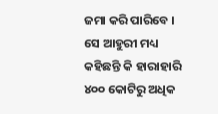ଜମା କରି ପାରିବେ ।
ସେ ଆହୁରୀ ମଧ୍ୟ କହିଛନ୍ତି କି ହାରାହାରି ୪୦୦ କୋଟିରୁ ଅଧିକ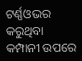ଟର୍ଣ୍ଣଓଭର କରୁଥିବା କମ୍ପାନୀ ଉପରେ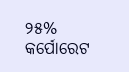୨୫% କର୍ପୋରେଟ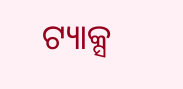ଟ୍ୟାକ୍ସ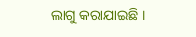ଲାଗୁ କରାଯାଇଛି ।